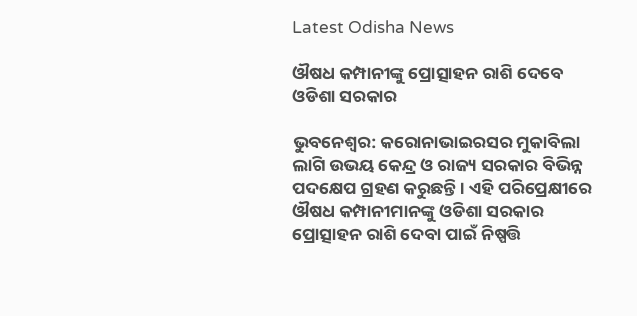Latest Odisha News

ଔଷଧ କମ୍ପାନୀଙ୍କୁ ପ୍ରୋତ୍ସାହନ ରାଶି ଦେବେ ଓଡିଶା ସରକାର

ଭୁବନେଶ୍ୱର: କରୋନାଭାଇରସର ମୁକାବିଲା ଲାଗି ଉଭୟ କେନ୍ଦ୍ର ଓ ରାଜ୍ୟ ସରକାର ବିଭିନ୍ନ ପଦକ୍ଷେପ ଗ୍ରହଣ କରୁଛନ୍ତି । ଏହି ପରିପ୍ରେକ୍ଷୀରେ ଔଷଧ କମ୍ପାନୀମାନଙ୍କୁ ଓଡିଶା ସରକାର ପ୍ରୋତ୍ସାହନ ରାଶି ଦେବା ପାଇଁ ନିଷ୍ପତ୍ତି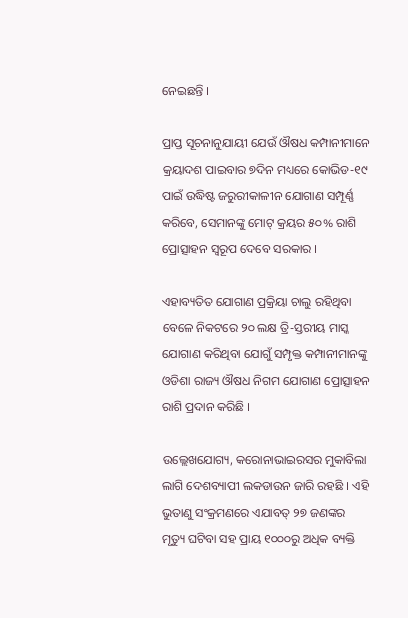ନେଇଛନ୍ତି ।

ପ୍ରାପ୍ତ ସୂଚନାନୁଯାୟୀ ଯେଉଁ ଔଷଧ କମ୍ପାନୀମାନେ କ୍ରୟାଦଶ ପାଇବାର ୭ଦିନ ମଧ୍ୟରେ କୋଭିଡ-୧୯ ପାଇଁ ଉଦ୍ଧିଷ୍ଟ ଜରୁରୀକାଳୀନ ଯୋଗାଣ ସମ୍ପୂର୍ଣ୍ଣ କରିବେ, ସେମାନଙ୍କୁ ମୋଟ୍ କ୍ରୟର ୫୦% ରାଶି ପ୍ରୋତ୍ସାହନ ସ୍ୱରୂପ ଦେବେ ସରକାର ।

ଏହାବ୍ୟତିତ ଯୋଗାଣ ପ୍ରକ୍ରିୟା ଚାଲୁ ରହିଥିବା ବେଳେ ନିକଟରେ ୨୦ ଲକ୍ଷ ତ୍ରି-ସ୍ତରୀୟ ମାସ୍କ ଯୋଗାଣ କରିଥିବା ଯୋଗୁଁ ସମ୍ପୃକ୍ତ କମ୍ପାନୀମାନଙ୍କୁ ଓଡିଶା ରାଜ୍ୟ ଔଷଧ ନିଗମ ଯୋଗାଣ ପ୍ରୋତ୍ସାହନ ରାଶି ପ୍ରଦାନ କରିଛି ।

ଉଲ୍ଲେଖଯୋଗ୍ୟ, କରୋନାଭାଇରସର ମୁକାବିଲା ଲାଗି ଦେଶବ୍ୟାପୀ ଲକଡାଉନ ଜାରି ରହଛି । ଏହି ଭୁତାଣୁ ସଂକ୍ରମଣରେ ଏଯାବତ୍ ୨୭ ଜଣଙ୍କର ମୃତ୍ୟୁ ଘଟିବା ସହ ପ୍ରାୟ ୧୦୦୦ରୁ ଅଧିକ ବ୍ୟକ୍ତି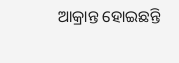ଆକ୍ରାନ୍ତ ହୋଇଛନ୍ତି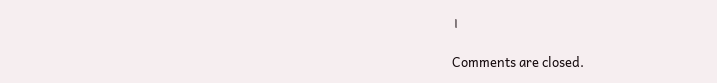।

Comments are closed.